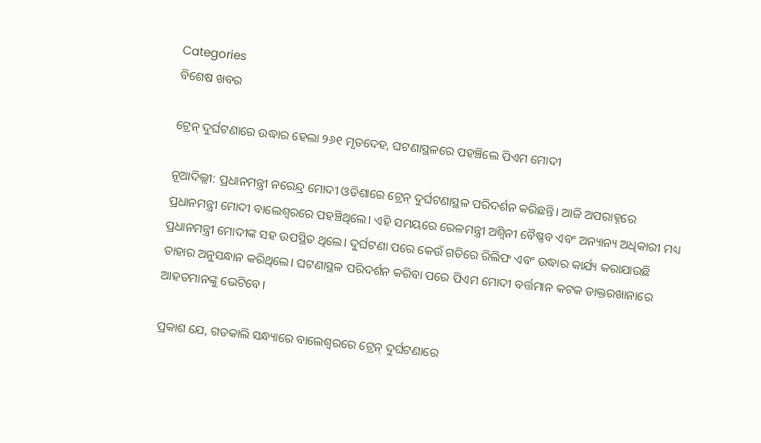Categories
ବିଶେଷ ଖବର

ଟ୍ରେନ୍ ଦୁର୍ଘଟଣାରେ ଉଦ୍ଧାର ହେଲା ୨୬୧ ମୃତଦେହ, ଘଟଣାସ୍ଥଳରେ ପହଞ୍ଚିଲେ ପିଏମ ମୋଦୀ

ନୂଆଦିଲ୍ଲୀ: ପ୍ରଧାନମନ୍ତ୍ରୀ ନରେନ୍ଦ୍ର ମୋଦୀ ଓଡିଶାରେ ଟ୍ରେନ୍ ଦୁର୍ଘଟଣାସ୍ଥଳ ପରିଦର୍ଶନ କରିଛନ୍ତି। ଆଜି ଅପରାହ୍ନରେ ପ୍ରଧାନମନ୍ତ୍ରୀ ମୋଦୀ ବାଲେଶ୍ଵରରେ ପହଞ୍ଚିଥିଲେ। ଏହି ସମୟରେ ରେଳମନ୍ତ୍ରୀ ଅଶ୍ୱିନୀ ବୈଷ୍ଣବ ଏବଂ ଅନ୍ୟାନ୍ୟ ଅଧିକାରୀ ମଧ୍ୟ ପ୍ରଧାନମନ୍ତ୍ରୀ ମୋଦୀଙ୍କ ସହ ଉପସ୍ଥିତ ଥିଲେ। ଦୁର୍ଘଟଣା ପରେ କେଉଁ ଗତିରେ ରିଲିଫ ଏବଂ ଉଦ୍ଧାର କାର୍ଯ୍ୟ କରାଯାଉଛି ତାହାର ଅନୁସନ୍ଧାନ କରିଥିଲେ। ଘଟଣାସ୍ଥଳ ପରିଦର୍ଶନ କରିବା ପରେ ପିଏମ ମୋଦୀ ବର୍ତ୍ତମାନ କଟକ ଡାକ୍ତରଖାନାରେ ଆହତମାନଙ୍କୁ ଭେଟିବେ।

ପ୍ରକାଶ ଯେ, ଗତକାଲି ସନ୍ଧ୍ୟାରେ ବାଲେଶ୍ଵରରେ ଟ୍ରେନ୍ ଦୁର୍ଘଟଣାରେ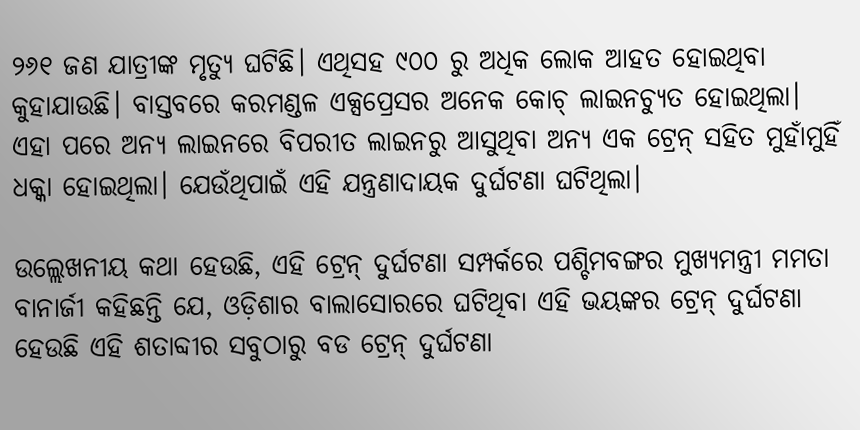୨୬୧ ଜଣ ଯାତ୍ରୀଙ୍କ ମୃତ୍ୟୁ ଘଟିଛି। ଏଥିସହ ୯୦୦ ରୁ ଅଧିକ ଲୋକ ଆହତ ହୋଇଥିବା କୁହାଯାଉଛି। ବାସ୍ତବରେ କରମଣ୍ଡଳ ଏକ୍ସପ୍ରେସର ଅନେକ କୋଚ୍ ଲାଇନଚ୍ୟୁତ ହୋଇଥିଲା। ଏହା ପରେ ଅନ୍ୟ ଲାଇନରେ ବିପରୀତ ଲାଇନରୁ ଆସୁଥିବା ଅନ୍ୟ ଏକ ଟ୍ରେନ୍ ସହିତ ମୁହାଁମୁହିଁ ଧକ୍କା ହୋଇଥିଲା। ଯେଉଁଥିପାଇଁ ଏହି ଯନ୍ତ୍ରଣାଦାୟକ ଦୁର୍ଘଟଣା ଘଟିଥିଲା।

ଉଲ୍ଲେଖନୀୟ କଥା ହେଉଛି, ଏହି ଟ୍ରେନ୍ ଦୁର୍ଘଟଣା ସମ୍ପର୍କରେ ପଶ୍ଚିମବଙ୍ଗର ମୁଖ୍ୟମନ୍ତ୍ରୀ ମମତା ବାନାର୍ଜୀ କହିଛନ୍ତି ଯେ, ଓଡ଼ିଶାର ବାଲାସୋରରେ ଘଟିଥିବା ଏହି ଭୟଙ୍କର ଟ୍ରେନ୍ ଦୁର୍ଘଟଣା ହେଉଛି ଏହି ଶତାବ୍ଦୀର ସବୁଠାରୁ ବଡ ଟ୍ରେନ୍ ଦୁର୍ଘଟଣା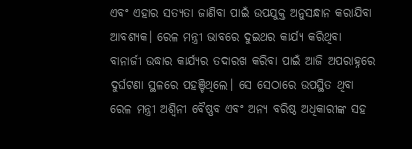ଏବଂ ଏହାର ସତ୍ୟତା ଜାଣିବା ପାଇଁ ଉପଯୁକ୍ତ ଅନୁସନ୍ଧାନ କରାଯିବା ଆବଶ୍ୟକ। ରେଳ ମନ୍ତ୍ରୀ ଭାବରେ ଦୁଇଥର କାର୍ଯ୍ୟ କରିଥିବା ବାନାର୍ଜୀ ଉଦ୍ଧାର କାର୍ଯ୍ୟର ତଦାରଖ କରିବା ପାଇଁ ଆଜି ଅପରାହ୍ନରେ ଦୁର୍ଘଟଣା ସ୍ଥଳରେ ପହଞ୍ଚିଥିଲେ। ସେ ସେଠାରେ ଉପସ୍ଥିତ ଥିବା ରେଳ ମନ୍ତ୍ରୀ ଅଶ୍ୱିନୀ ବୈଷ୍ଣବ ଏବଂ ଅନ୍ୟ ବରିଷ୍ଠ ଅଧିକାରୀଙ୍କ ସହ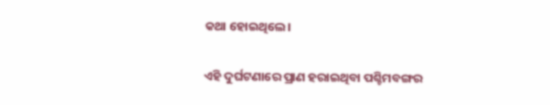କଥା ହୋଇଥିଲେ।

ଏହି ଦୁର୍ଘଟଣାରେ ପ୍ରାଣ ହରାଇଥିବା ପଶ୍ଚିମବଙ୍ଗର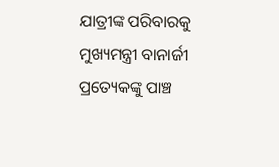ଯାତ୍ରୀଙ୍କ ପରିବାରକୁ ମୁଖ୍ୟମନ୍ତ୍ରୀ ବାନାର୍ଜୀ ପ୍ରତ୍ୟେକଙ୍କୁ ପାଞ୍ଚ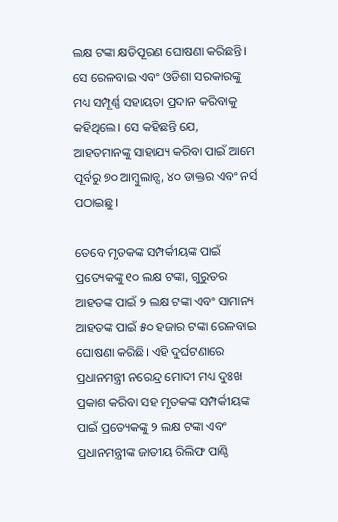ଲକ୍ଷ ଟଙ୍କା କ୍ଷତିପୂରଣ ଘୋଷଣା କରିଛନ୍ତି। ସେ ରେଳବାଇ ଏବଂ ଓଡିଶା ସରକାରଙ୍କୁ ମଧ୍ୟ ସମ୍ପୂର୍ଣ୍ଣ ସହାୟତା ପ୍ରଦାନ କରିବାକୁ କହିଥିଲେ। ସେ କହିଛନ୍ତି ଯେ, ଆହତମାନଙ୍କୁ ସାହାଯ୍ୟ କରିବା ପାଇଁ ଆମେ ପୂର୍ବରୁ ୭୦ ଆମ୍ବୁଲାନ୍ସ, ୪୦ ଡାକ୍ତର ଏବଂ ନର୍ସ ପଠାଇଛୁ।

ତେବେ ମୃତକଙ୍କ ସମ୍ପର୍କୀୟଙ୍କ ପାଇଁ ପ୍ରତ୍ୟେକଙ୍କୁ ୧୦ ଲକ୍ଷ ଟଙ୍କା, ଗୁରୁତର ଆହତଙ୍କ ପାଇଁ ୨ ଲକ୍ଷ ଟଙ୍କା ଏବଂ ସାମାନ୍ୟ ଆହତଙ୍କ ପାଇଁ ୫୦ ହଜାର ଟଙ୍କା ରେଳବାଇ ଘୋଷଣା କରିଛି। ଏହି ଦୁର୍ଘଟଣାରେ ପ୍ରଧାନମନ୍ତ୍ରୀ ନରେନ୍ଦ୍ର ମୋଦୀ ମଧ୍ୟ ଦୁଃଖ ପ୍ରକାଶ କରିବା ସହ ମୃତକଙ୍କ ସମ୍ପର୍କୀୟଙ୍କ ପାଇଁ ପ୍ରତ୍ୟେକଙ୍କୁ ୨ ଲକ୍ଷ ଟଙ୍କା ଏବଂ ପ୍ରଧାନମନ୍ତ୍ରୀଙ୍କ ଜାତୀୟ ରିଲିଫ ପାଣ୍ଠି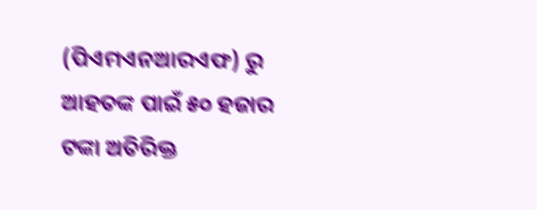(ପିଏମଏନଆରଏଫ) ରୁ ଆହତଙ୍କ ପାଇଁ ୫୦ ହଜାର ଟଙ୍କା ଅତିରିକ୍ତ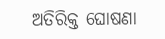ଅତିରିକ୍ତ ଘୋଷଣା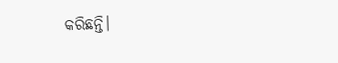କରିଛନ୍ତି।